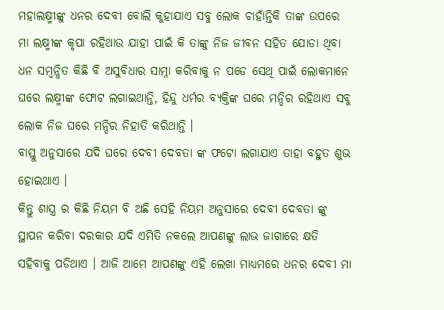ମହାଲକ୍ଷ୍ମୀଙ୍କୁ ଧନର ଦେବୀ ବୋଲି କୁହାଯାଏ ସବୁ ଲୋକ ଚାହାଁନ୍ତିକି ତାଙ୍କ ଉପରେ ମା ଲକ୍ଷ୍ମୀଙ୍କ କୃପା ରହିଥାଉ ଯାହା ପାଇଁ କି ତାଙ୍କୁ ନିଜ ଜୀବନ ସହିତ ଯୋଡା ଥିବା ଧନ ସମ୍ବନ୍ଧିତ କିଛି ବି ଅସୁବିଧାର ସାମ୍ନା କରିବାକୁ ନ ପଡେ ସେଥି ପାଇଁ ଲୋକମାନେ ଘରେ ଲକ୍ଷ୍ମୀଙ୍କ ଫୋଟ ଲଗାଇଥାନ୍ତି, ହିନ୍ଦୁ ଧର୍ମର ବ୍ୟକ୍ତିଙ୍କ ଘରେ ମନ୍ଦିର ରହିଥାଏ ସବୁ ଲୋକ ନିଜ ଘରେ ମନ୍ଦିର ନିହାତି କରିଥାନ୍ତି ।
ବାସ୍ତୁ ଅନୁସାରେ ଯଦି ଘରେ ଦେବୀ ଦେବତା ଙ୍କ ଫଟୋ ଲଗାଯାଏ ତାହା ବହୁତ ଶୁଭ ହୋଇଥାଏ ।
କିନ୍ତୁ ଶାସ୍ତ୍ର ର କିଛି ନିୟମ ବି ଅଛି ସେହି ନିୟମ ଅନୁସାରେ ଦେବୀ ଦେବତା ଙ୍କୁ ସ୍ଥାପନ କରିବା ଦରକାର ଯଦି ଏମିତି ନକଲେ ଆପଣଙ୍କୁ ଲାଭ ଜାଗାରେ କ୍ଷତି ସହିବାକୁ ପଡିଥାଏ । ଆଜି ଆମେ ଆପଣଙ୍କୁ ଏହି ଲେଖା ମାଧ୍ୟମରେ ଧନର ଦେବୀ ମା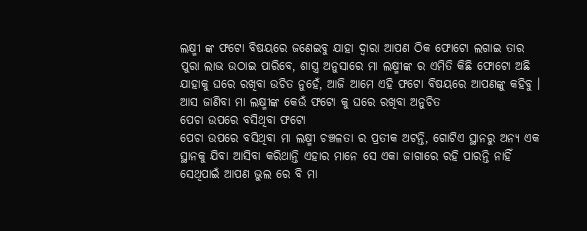ଲକ୍ଷ୍ମୀ ଙ୍କ ଫଟୋ ବିଷୟରେ ଜଣେଇବୁ ଯାହା ଦ୍ଵାରା ଆପଣ ଠିକ ଫୋଟୋ ଲଗାଇ ତାର ପୁରା ଲାଭ ଉଠାଇ ପାରିବେ, ଶାସ୍ତ୍ର ଅନୁସାରେ ମା ଲକ୍ଷ୍ମୀଙ୍କ ର ଏମିତି କିଛି ଫୋଟୋ ଅଛି ଯାହାକୁ ଘରେ ରଖିବା ଉଚିତ ନୁହେଁ, ଆଜି ଆମେ ଏହି ଫଟୋ ବିଷୟରେ ଆପଣଙ୍କୁ କହିବୁ ।
ଆସ ଜାଣିବା ମା ଲକ୍ଷ୍ମୀଙ୍କ କେଉଁ ଫଟୋ କୁ ଘରେ ରଖିବା ଅନୁଚିତ
ପେଚା ଉପରେ ବସିଥିବା ଫଟୋ
ପେଚା ଉପରେ ବସିଥିବା ମା ଲକ୍ଷ୍ମୀ ଚଞ୍ଚଳତା ର ପ୍ରତୀକ ଅଟନ୍ତି, ଗୋଟିଏ ସ୍ଥାନରୁ ଅନ୍ୟ ଏକ ସ୍ଥାନକୁ ଯିବା ଆସିବା କରିଥାନ୍ତି ଏହାର ମାନେ ସେ ଏକା ଜାଗାରେ ରହି ପାରନ୍ତି ନାହିଁ ସେଥିପାଇଁ ଆପଣ ଭୁଲ ରେ ବି ମା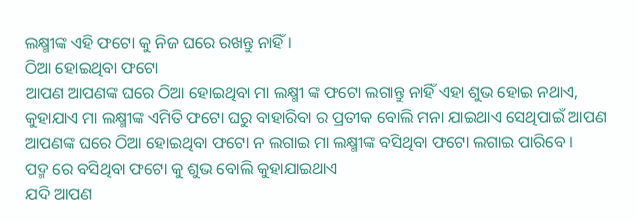ଲକ୍ଷ୍ମୀଙ୍କ ଏହି ଫଟୋ କୁ ନିଜ ଘରେ ରଖନ୍ତୁ ନାହିଁ ।
ଠିଆ ହୋଇଥିବା ଫଟୋ
ଆପଣ ଆପଣଙ୍କ ଘରେ ଠିଆ ହୋଇଥିବା ମା ଲକ୍ଷ୍ମୀ ଙ୍କ ଫଟୋ ଲଗାନ୍ତୁ ନାହିଁ ଏହା ଶୁଭ ହୋଇ ନଥାଏ, କୁହାଯାଏ ମା ଲକ୍ଷ୍ମୀଙ୍କ ଏମିତି ଫଟୋ ଘରୁ ବାହାରିବା ର ପ୍ରତୀକ ବୋଲି ମନା ଯାଇଥାଏ ସେଥିପାଇଁ ଆପଣ ଆପଣଙ୍କ ଘରେ ଠିଆ ହୋଇଥିବା ଫଟୋ ନ ଲଗାଇ ମା ଲକ୍ଷ୍ମୀଙ୍କ ବସିଥିବା ଫଟୋ ଲଗାଇ ପାରିବେ ।
ପଦ୍ମ ରେ ବସିଥିବା ଫଟୋ କୁ ଶୁଭ ବୋଲି କୁହାଯାଇଥାଏ
ଯଦି ଆପଣ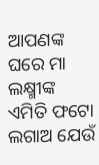ଆପଣଙ୍କ ଘରେ ମା ଲକ୍ଷ୍ମୀଙ୍କ ଏମିତି ଫଟୋ ଲଗାଅ ଯେଉଁ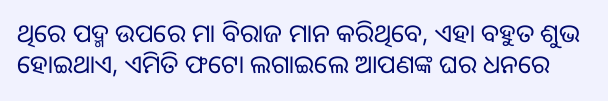ଥିରେ ପଦ୍ମ ଉପରେ ମା ବିରାଜ ମାନ କରିଥିବେ, ଏହା ବହୁତ ଶୁଭ ହୋଇଥାଏ, ଏମିତି ଫଟୋ ଲଗାଇଲେ ଆପଣଙ୍କ ଘର ଧନରେ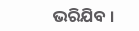ଭରିଯିବ ।